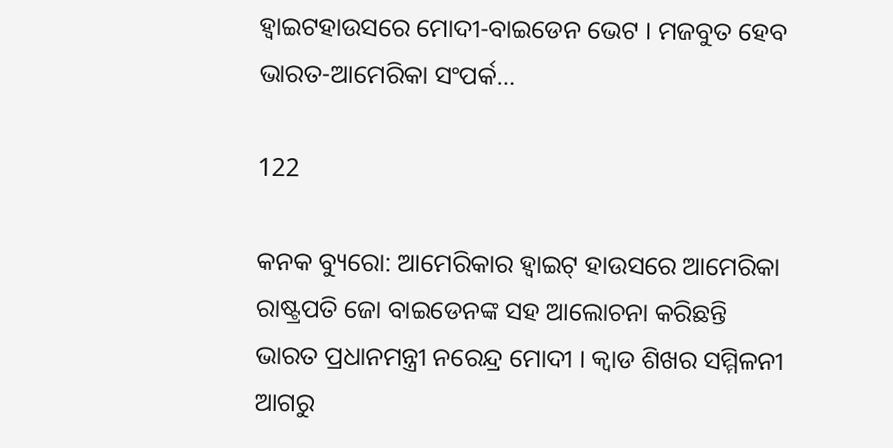ହ୍ୱାଇଟହାଉସରେ ମୋଦୀ-ବାଇଡେନ ଭେଟ । ମଜବୁତ ହେବ ଭାରତ-ଆମେରିକା ସଂପର୍କ…

122

କନକ ବ୍ୟୁରୋ: ଆମେରିକାର ହ୍ୱାଇଟ୍ ହାଉସରେ ଆମେରିକା ରାଷ୍ଟ୍ରପତି ଜୋ ବାଇଡେନଙ୍କ ସହ ଆଲୋଚନା କରିଛନ୍ତି ଭାରତ ପ୍ରଧାନମନ୍ତ୍ରୀ ନରେନ୍ଦ୍ର ମୋଦୀ । କ୍ୱାଡ ଶିଖର ସମ୍ମିଳନୀ ଆଗରୁ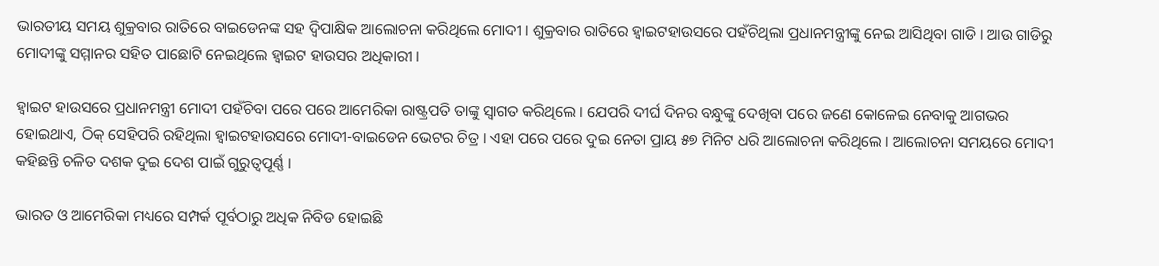ଭାରତୀୟ ସମୟ ଶୁକ୍ରବାର ରାତିରେ ବାଇଡେନଙ୍କ ସହ ଦ୍ୱିପାକ୍ଷିକ ଆଲୋଚନା କରିଥିଲେ ମୋଦୀ । ଶୁକ୍ରବାର ରାତିରେ ହ୍ୱାଇଟହାଉସରେ ପହଁଚିଥିଲା ପ୍ରଧାନମନ୍ତ୍ରୀଙ୍କୁ ନେଇ ଆସିଥିବା ଗାଡି । ଆଉ ଗାଡିରୁ ମୋଦୀଙ୍କୁ ସମ୍ମାନର ସହିତ ପାଛୋଟି ନେଇଥିଲେ ହ୍ୱାଇଟ ହାଉସର ଅଧିକାରୀ ।

ହ୍ୱାଇଟ ହାଉସରେ ପ୍ରଧାନମନ୍ତ୍ରୀ ମୋଦୀ ପହଁଚିବା ପରେ ପରେ ଆମେରିକା ରାଷ୍ଟ୍ରପତି ତାଙ୍କୁ ସ୍ୱାଗତ କରିଥିଲେ । ଯେପରି ଦୀର୍ଘ ଦିନର ବନ୍ଧୁଙ୍କୁ ଦେଖିବା ପରେ ଜଣେ କୋଳେଇ ନେବାକୁ ଆଗଭର ହୋଇଥାଏ, ଠିକ୍ ସେହିପରି ରହିଥିଲା ହ୍ୱାଇଟହାଉସରେ ମୋଦୀ-ବାଇଡେନ ଭେଟର ଚିତ୍ର । ଏହା ପରେ ପରେ ଦୁଇ ନେତା ପ୍ରାୟ ୫୭ ମିନିଟ ଧରି ଆଲୋଚନା କରିଥିଲେ । ଆଲୋଚନା ସମୟରେ ମୋଦୀ କହିଛନ୍ତି ଚଳିତ ଦଶକ ଦୁଇ ଦେଶ ପାଇଁ ଗୁରୁତ୍ୱପୂର୍ଣ୍ଣ ।

ଭାରତ ଓ ଆମେରିକା ମଧ୍ୟରେ ସମ୍ପର୍କ ପୂର୍ବଠାରୁ ଅଧିକ ନିବିଡ ହୋଇଛି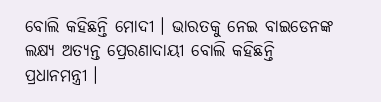ବୋଲି କହିଛନ୍ତି ମୋଦୀ । ଭାରତକୁ ନେଇ ବାଇଡେନଙ୍କ ଲକ୍ଷ୍ୟ ଅତ୍ୟନ୍ତ ପ୍ରେରଣାଦାୟୀ ବୋଲି କହିଛନ୍ତି ପ୍ରଧାନମନ୍ତ୍ରୀ ।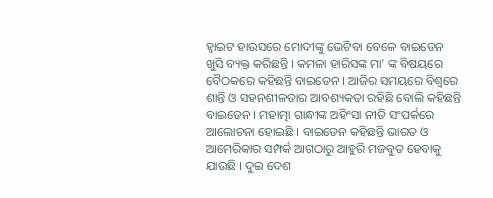ହ୍ୱାଇଟ ହାଉସରେ ମୋଦୀଙ୍କୁ ଭେଟିବା ବେଳେ ବାଇଡେନ ଖୁସି ବ୍ୟକ୍ତ କରିଛନ୍ତି । କମଳା ହାରିସଙ୍କ ମା’ ଙ୍କ ବିଷୟରେ ବୈଠକରେ କହିଛନ୍ତି ବାଇଡେନ । ଆଜିର ସମୟରେ ବିଶ୍ୱରେ ଶାନ୍ତି ଓ ସହନଶୀଳତାର ଆବଶ୍ୟକତା ରହିଛି ବୋଲି କହିଛନ୍ତି ବାଇଡେନ । ମହାତ୍ମା ଗାନ୍ଧୀଙ୍କ ଅହିଂସା ନୀତି ସଂପର୍କରେ ଆଲୋଚନା ହୋଇଛି । ବାଇଡେନ କହିଛନ୍ତି ଭାରତ ଓ ଆମେରିକାର ସମ୍ପର୍କ ଆଗଠାରୁ ଆହୁରି ମଜବୁତ ହେବାକୁ ଯାଉଛି । ଦୁଇ ଦେଶ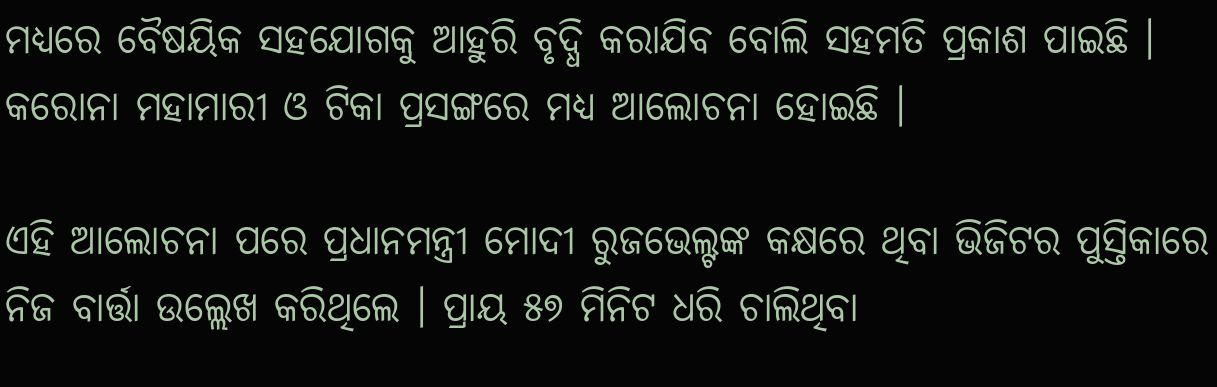ମଧ୍ୟରେ ବୈଷୟିକ ସହଯୋଗକୁ ଆହୁରି ବୃଦ୍ଧି କରାଯିବ ବୋଲି ସହମତି ପ୍ରକାଶ ପାଇଛି । କରୋନା ମହାମାରୀ ଓ ଟିକା ପ୍ରସଙ୍ଗରେ ମଧ୍ୟ ଆଲୋଚନା ହୋଇଛି ।

ଏହି ଆଲୋଚନା ପରେ ପ୍ରଧାନମନ୍ତ୍ରୀ ମୋଦୀ ରୁଜଭେଲ୍ଟଙ୍କ କକ୍ଷରେ ଥିବା ଭିଜିଟର ପୁସ୍ତିକାରେ ନିଜ ବାର୍ତ୍ତା ଉଲ୍ଲେଖ କରିଥିଲେ । ପ୍ରାୟ ୫୭ ମିନିଟ ଧରି ଚାଲିଥିବା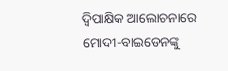ଦ୍ୱିପାକ୍ଷିକ ଆଲୋଚନାରେ ମୋଦୀ-ବାଇଡେନଙ୍କୁ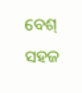ବେଶ୍ ସହଜ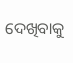ଦେଖିବାକୁ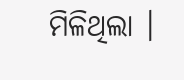ମିଳିଥିଲା ।